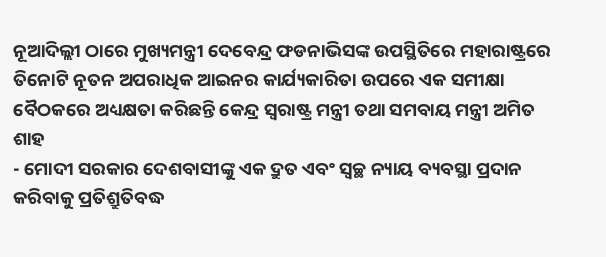ନୂଆଦିଲ୍ଲୀ ଠାରେ ମୁଖ୍ୟମନ୍ତ୍ରୀ ଦେବେନ୍ଦ୍ର ଫଡନାଭିସଙ୍କ ଉପସ୍ଥିତିରେ ମହାରାଷ୍ଟ୍ରରେ ତିନୋଟି ନୂତନ ଅପରାଧିକ ଆଇନର କାର୍ଯ୍ୟକାରିତା ଉପରେ ଏକ ସମୀକ୍ଷା ବୈଠକରେ ଅଧ୍ୟକ୍ଷତା କରିଛନ୍ତି କେନ୍ଦ୍ର ସ୍ୱରାଷ୍ଟ୍ର ମନ୍ତ୍ରୀ ତଥା ସମବାୟ ମନ୍ତ୍ରୀ ଅମିତ ଶାହ
- ମୋଦୀ ସରକାର ଦେଶବାସୀଙ୍କୁ ଏକ ଦ୍ରୁତ ଏବଂ ସ୍ୱଚ୍ଛ ନ୍ୟାୟ ବ୍ୟବସ୍ଥା ପ୍ରଦାନ କରିବାକୁ ପ୍ରତିଶ୍ରୁତିବଦ୍ଧ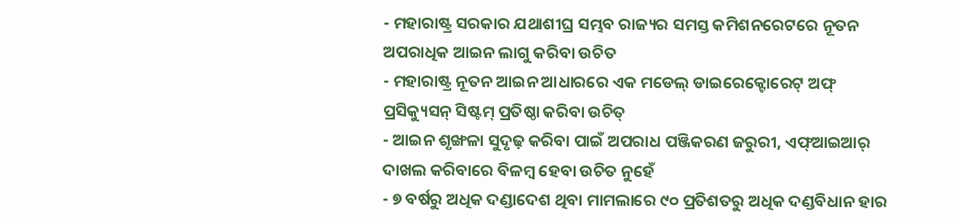- ମହାରାଷ୍ଟ୍ର ସରକାର ଯଥାଶୀଘ୍ର ସମ୍ଭବ ରାଜ୍ୟର ସମସ୍ତ କମିଶନରେଟରେ ନୂତନ ଅପରାଧିକ ଆଇନ ଲାଗୁ କରିବା ଉଚିତ
- ମହାରାଷ୍ଟ୍ର ନୂତନ ଆଇନ ଆଧାରରେ ଏକ ମଡେଲ୍ ଡାଇରେକ୍ଟୋରେଟ୍ ଅଫ୍ ପ୍ରସିକ୍ୟୁସନ୍ ସିଷ୍ଟମ୍ ପ୍ରତିଷ୍ଠା କରିବା ଉଚିତ୍
- ଆଇନ ଶୃଙ୍ଖଳା ସୁଦୃଢ଼ କରିବା ପାଇଁ ଅପରାଧ ପଞ୍ଜିକରଣ ଜରୁରୀ, ଏଫ୍ଆଇଆର୍ ଦାଖଲ କରିବାରେ ବିଳମ୍ବ ହେବା ଉଚିତ ନୁହେଁ
- ୭ ବର୍ଷରୁ ଅଧିକ ଦଣ୍ଡାଦେଶ ଥିବା ମାମଲାରେ ୯୦ ପ୍ରତିଶତରୁ ଅଧିକ ଦଣ୍ଡବିଧାନ ହାର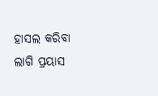ହାସଲ କରିବା ଲାଗି ପ୍ରୟାସ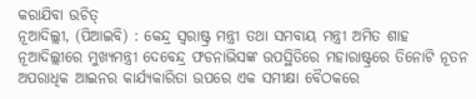କରାଯିବା ଉଚିତ୍
ନୂଆଦିଲ୍ଲୀ, (ପିଆଇବି) : କେନ୍ଦ୍ର ସ୍ୱରାଷ୍ଟ୍ର ମନ୍ତ୍ରୀ ତଥା ସମବାୟ ମନ୍ତ୍ରୀ ଅମିତ ଶାହ ନୂଆଦିଲ୍ଲୀରେ ମୁଖ୍ୟମନ୍ତ୍ରୀ ଦେବେନ୍ଦ୍ର ଫଡନାଭିସଙ୍କ ଉପସ୍ଥିତିରେ ମହାରାଷ୍ଟ୍ରରେ ତିନୋଟି ନୂତନ ଅପରାଧିକ ଆଇନର କାର୍ଯ୍ୟକାରିତା ଉପରେ ଏକ ସମୀକ୍ଷା ବୈଠକରେ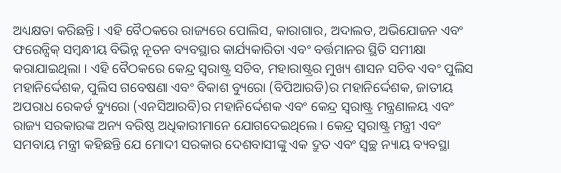ଅଧ୍ୟକ୍ଷତା କରିଛନ୍ତି । ଏହି ବୈଠକରେ ରାଜ୍ୟରେ ପୋଲିସ, କାରାଗାର, ଅଦାଲତ, ଅଭିଯୋଜନ ଏବଂ ଫରେନ୍ସିକ୍ ସମ୍ବନ୍ଧୀୟ ବିଭିନ୍ନ ନୂତନ ବ୍ୟବସ୍ଥାର କାର୍ଯ୍ୟକାରିତା ଏବଂ ବର୍ତ୍ତମାନର ସ୍ଥିତି ସମୀକ୍ଷା କରାଯାଇଥିଲା । ଏହି ବୈଠକରେ କେନ୍ଦ୍ର ସ୍ୱରାଷ୍ଟ୍ର ସଚିବ, ମହାରାଷ୍ଟ୍ରର ମୁଖ୍ୟ ଶାସନ ସଚିବ ଏବଂ ପୁଲିସ ମହାନିର୍ଦ୍ଦେଶକ, ପୁଲିସ ଗବେଷଣା ଏବଂ ବିକାଶ ବ୍ୟୁରୋ (ବିପିଆରଡି)ର ମହାନିର୍ଦ୍ଦେଶକ, ଜାତୀୟ ଅପରାଧ ରେକର୍ଡ ବ୍ୟୁରୋ (ଏନସିଆରବି)ର ମହାନିର୍ଦ୍ଦେଶକ ଏବଂ କେନ୍ଦ୍ର ସ୍ୱରାଷ୍ଟ୍ର ମନ୍ତ୍ରଣାଳୟ ଏବଂ ରାଜ୍ୟ ସରକାରଙ୍କ ଅନ୍ୟ ବରିଷ୍ଠ ଅଧିକାରୀମାନେ ଯୋଗଦେଇଥିଲେ । କେନ୍ଦ୍ର ସ୍ୱରାଷ୍ଟ୍ର ମନ୍ତ୍ରୀ ଏବଂ ସମବାୟ ମନ୍ତ୍ରୀ କହିଛନ୍ତି ଯେ ମୋଦୀ ସରକାର ଦେଶବାସୀଙ୍କୁ ଏକ ଦ୍ରୁତ ଏବଂ ସ୍ୱଚ୍ଛ ନ୍ୟାୟ ବ୍ୟବସ୍ଥା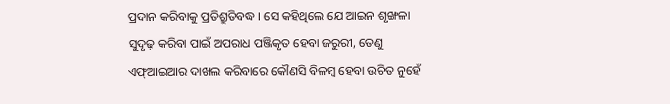ପ୍ରଦାନ କରିବାକୁ ପ୍ରତିଶ୍ରୁତିବଦ୍ଧ । ସେ କହିଥିଲେ ଯେ ଆଇନ ଶୃଙ୍ଖଳା ସୁଦୃଢ଼ କରିବା ପାଇଁ ଅପରାଧ ପଞ୍ଜିକୃତ ହେବା ଜରୁରୀ, ତେଣୁ ଏଫ୍ଆଇଆର ଦାଖଲ କରିବାରେ କୌଣସି ବିଳମ୍ବ ହେବା ଉଚିତ ନୁହେଁ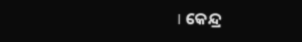। କେନ୍ଦ୍ର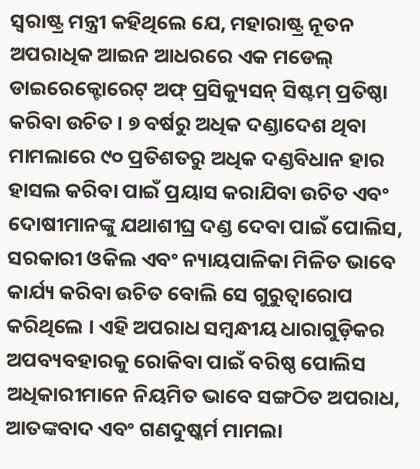ସ୍ୱରାଷ୍ଟ୍ର ମନ୍ତ୍ରୀ କହିଥିଲେ ଯେ, ମହାରାଷ୍ଟ୍ର ନୂତନ ଅପରାଧିକ ଆଇନ ଆଧରରେ ଏକ ମଡେଲ୍ ଡାଇରେକ୍ଟୋରେଟ୍ ଅଫ୍ ପ୍ରସିକ୍ୟୁସନ୍ ସିଷ୍ଟମ୍ ପ୍ରତିଷ୍ଠା କରିବା ଉଚିତ । ୭ ବର୍ଷରୁ ଅଧିକ ଦଣ୍ଡାଦେଶ ଥିବା ମାମଲାରେ ୯୦ ପ୍ରତିଶତରୁ ଅଧିକ ଦଣ୍ଡବିଧାନ ହାର ହାସଲ କରିବା ପାଇଁ ପ୍ରୟାସ କରାଯିବା ଉଚିତ ଏବଂ ଦୋଷୀମାନଙ୍କୁ ଯଥାଶୀଘ୍ର ଦଣ୍ଡ ଦେବା ପାଇଁ ପୋଲିସ, ସରକାରୀ ଓକିଲ ଏବଂ ନ୍ୟାୟପାଳିକା ମିଳିତ ଭାବେ କାର୍ଯ୍ୟ କରିବା ଉଚିତ ବୋଲି ସେ ଗୁରୁତ୍ୱାରୋପ କରିଥିଲେ । ଏହି ଅପରାଧ ସମ୍ବନ୍ଧୀୟ ଧାରାଗୁଡ଼ିକର ଅପବ୍ୟବହାରକୁ ରୋକିବା ପାଇଁ ବରିଷ୍ଠ ପୋଲିସ ଅଧିକାରୀମାନେ ନିୟମିତ ଭାବେ ସଙ୍ଗଠିତ ଅପରାଧ, ଆତଙ୍କବାଦ ଏବଂ ଗଣଦୁଷ୍କର୍ମ ମାମଲା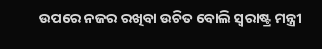ଉପରେ ନଜର ରଖିବା ଉଚିତ ବୋଲି ସ୍ୱରାଷ୍ଟ୍ର ମନ୍ତ୍ରୀ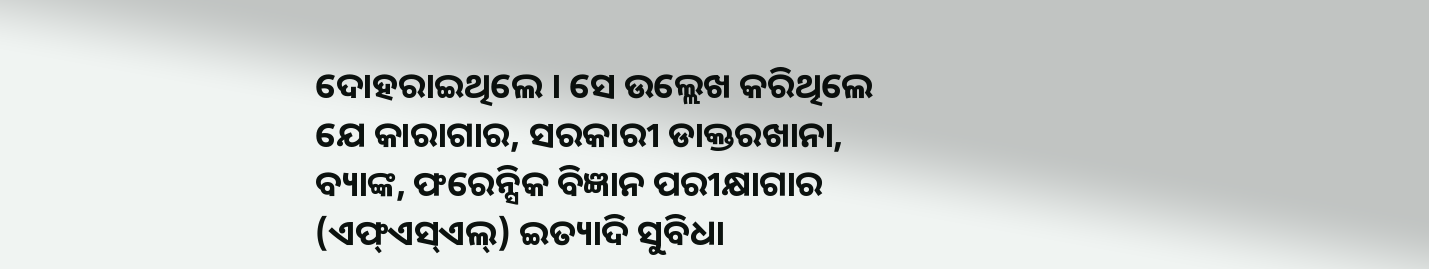ଦୋହରାଇଥିଲେ । ସେ ଉଲ୍ଲେଖ କରିଥିଲେ ଯେ କାରାଗାର, ସରକାରୀ ଡାକ୍ତରଖାନା, ବ୍ୟାଙ୍କ, ଫରେନ୍ସିକ ବିଜ୍ଞାନ ପରୀକ୍ଷାଗାର (ଏଫ୍ଏସ୍ଏଲ୍) ଇତ୍ୟାଦି ସୁବିଧା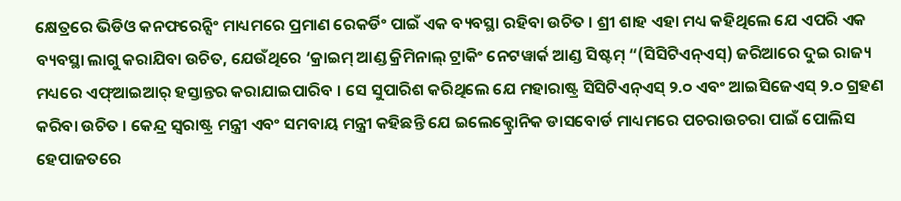କ୍ଷେତ୍ରରେ ଭିଡିଓ କନଫରେନ୍ସିଂ ମାଧ୍ୟମରେ ପ୍ରମାଣ ରେକର୍ଡିଂ ପାଇଁ ଏକ ବ୍ୟବସ୍ଥା ରହିବା ଉଚିତ । ଶ୍ରୀ ଶାହ ଏହା ମଧ୍ୟ କହିଥିଲେ ଯେ ଏପରି ଏକ ବ୍ୟବସ୍ଥା ଲାଗୁ କରାଯିବା ଉଚିତ, ଯେଉଁଥିରେ ‘କ୍ରାଇମ୍ ଆଣ୍ଡ କ୍ରିମିନାଲ୍ ଟ୍ରାକିଂ ନେଟୱାର୍କ ଆଣ୍ଡ ସିଷ୍ଟମ୍ “(ସିସିଟିଏନ୍ଏସ୍) ଜରିଆରେ ଦୁଇ ରାଜ୍ୟ ମଧ୍ୟରେ ଏଫ୍ଆଇଆର୍ ହସ୍ତାନ୍ତର କରାଯାଇପାରିବ । ସେ ସୁପାରିଶ କରିଥିଲେ ଯେ ମହାରାଷ୍ଟ୍ର ସିସିଟିଏନ୍ଏସ୍ ୨.୦ ଏବଂ ଆଇସିଜେଏସ୍ ୨.୦ ଗ୍ରହଣ କରିବା ଉଚିତ । କେନ୍ଦ୍ର ସ୍ୱରାଷ୍ଟ୍ର ମନ୍ତ୍ରୀ ଏବଂ ସମବାୟ ମନ୍ତ୍ରୀ କହିଛନ୍ତି ଯେ ଇଲେକ୍ଟ୍ରୋନିକ ଡାସବୋର୍ଡ ମାଧ୍ୟମରେ ପଚରାଉଚରା ପାଇଁ ପୋଲିସ ହେପାଜତରେ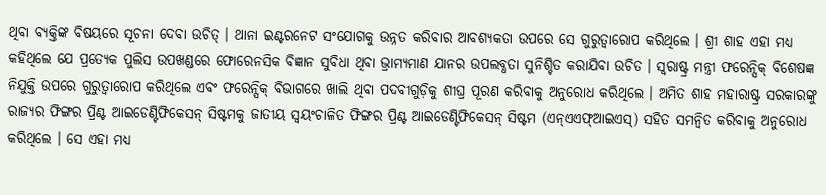ଥିବା ବ୍ୟକ୍ତିଙ୍କ ବିଷୟରେ ସୂଚନା ଦେବା ଉଚିତ୍ । ଥାନା ଇଣ୍ଟରନେଟ ସଂଯୋଗକୁ ଉନ୍ନତ କରିବାର ଆବଶ୍ୟକତା ଉପରେ ସେ ଗୁରୁତ୍ୱାରୋପ କରିଥିଲେ । ଶ୍ରୀ ଶାହ ଏହା ମଧ୍ୟ କହିଥିଲେ ଯେ ପ୍ରତ୍ୟେକ ପୁଲିସ ଉପଖଣ୍ଡରେ ଫୋରେନସିକ ବିଜ୍ଞାନ ସୁବିଧା ଥିବା ଭ୍ରାମ୍ୟମାଣ ଯାନର ଉପଲବ୍ଧତା ସୁନିଶ୍ଚିତ କରାଯିବା ଉଚିତ । ସ୍ୱରାଷ୍ଟ୍ର ମନ୍ତ୍ରୀ ଫରେନ୍ସିକ୍ ବିଶେଷଜ୍ଞ ନିଯୁକ୍ତି ଉପରେ ଗୁରୁତ୍ୱାରୋପ କରିଥିଲେ ଏବଂ ଫରେନ୍ସିକ୍ ବିଭାଗରେ ଖାଲି ଥିବା ପଦବୀଗୁଡ଼ିକୁ ଶୀଘ୍ର ପୂରଣ କରିବାକୁ ଅନୁରୋଧ କରିଥିଲେ । ଅମିତ ଶାହ ମହାରାଷ୍ଟ୍ର ସରକାରଙ୍କୁ ରାଜ୍ୟର ଫିଙ୍ଗର ପ୍ରିଣ୍ଟ ଆଇଡେଣ୍ଟିଫିକେସନ୍ ସିଷ୍ଟମକୁ ଜାତୀୟ ସ୍ୱୟଂଚାଳିତ ଫିଙ୍ଗର ପ୍ରିଣ୍ଟ ଆଇଡେଣ୍ଟିଫିକେସନ୍ ସିଷ୍ଟମ (ଏନ୍ଏଏଫ୍ଆଇଏସ୍) ସହିତ ସମନ୍ୱିତ କରିବାକୁ ଅନୁରୋଧ କରିଥିଲେ । ସେ ଏହା ମଧ୍ୟ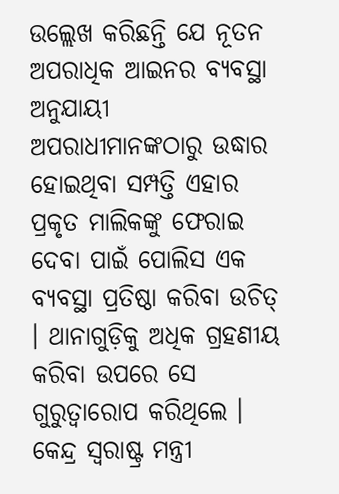ଉଲ୍ଲେଖ କରିଛନ୍ତି ଯେ ନୂତନ ଅପରାଧିକ ଆଇନର ବ୍ୟବସ୍ଥା ଅନୁଯାୟୀ ଅପରାଧୀମାନଙ୍କଠାରୁ ଉଦ୍ଧାର ହୋଇଥିବା ସମ୍ପତ୍ତି ଏହାର ପ୍ରକୃତ ମାଲିକଙ୍କୁ ଫେରାଇ ଦେବା ପାଇଁ ପୋଲିସ ଏକ ବ୍ୟବସ୍ଥା ପ୍ରତିଷ୍ଠା କରିବା ଉଚିତ୍ । ଥାନାଗୁଡ଼ିକୁ ଅଧିକ ଗ୍ରହଣୀୟ କରିବା ଉପରେ ସେ ଗୁରୁତ୍ୱାରୋପ କରିଥିଲେ । କେନ୍ଦ୍ର ସ୍ୱରାଷ୍ଟ୍ର ମନ୍ତ୍ରୀ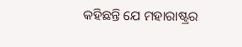କହିଛନ୍ତି ଯେ ମହାରାଷ୍ଟ୍ରର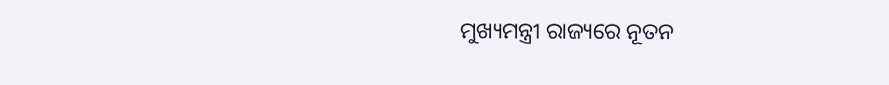ମୁଖ୍ୟମନ୍ତ୍ରୀ ରାଜ୍ୟରେ ନୂତନ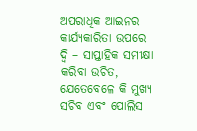ଅପରାଧିକ ଆଇନର କାର୍ଯ୍ୟକାରିତା ଉପରେ ଦ୍ୱି – ସାପ୍ତାହିକ ସମୀକ୍ଷା କରିବା ଉଚିତ, ଯେତେବେଳେ କି ମୁଖ୍ୟ ସଚିବ ଏବଂ ପୋଲିସ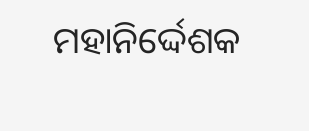ମହାନିର୍ଦ୍ଦେଶକ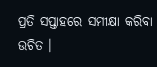ପ୍ରତି ସପ୍ତାହରେ ସମୀକ୍ଷା କରିବା ଉଚିତ ।